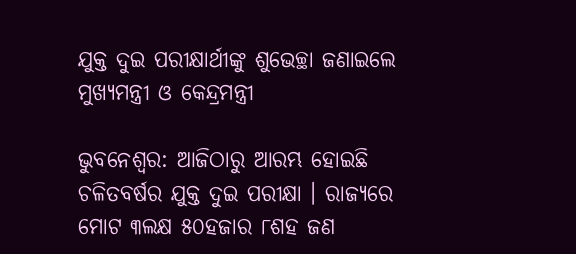ଯୁକ୍ତ ଦୁଇ ପରୀକ୍ଷାର୍ଥୀଙ୍କୁ ଶୁଭେଚ୍ଛା ଜଣାଇଲେ ମୁଖ୍ୟମନ୍ତ୍ରୀ ଓ କେନ୍ଦ୍ରମନ୍ତ୍ରୀ

ଭୁବନେଶ୍ୱର: ଆଜିଠାରୁ ଆରମ୍ଭ ହୋଇଛି ଚଳିତବର୍ଷର ଯୁକ୍ତ ଦୁଇ ପରୀକ୍ଷା । ରାଜ୍ୟରେ ମୋଟ ୩ଲକ୍ଷ ୫୦ହଜାର ୮ଶହ ଜଣ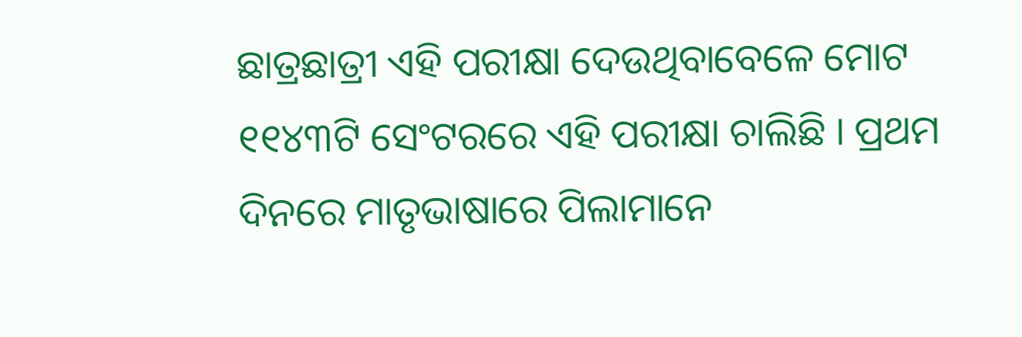ଛାତ୍ରଛାତ୍ରୀ ଏହି ପରୀକ୍ଷା ଦେଉଥିବାବେଳେ ମୋଟ ୧୧୪୩ଟି ସେଂଟରରେ ଏହି ପରୀକ୍ଷା ଚାଲିଛି । ପ୍ରଥମ ଦିନରେ ମାତୃଭାଷାରେ ପିଲାମାନେ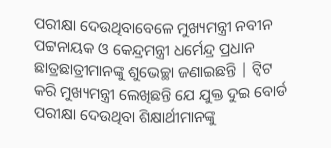ପରୀକ୍ଷା ଦେଉଥିବାବେଳେ ମୁଖ୍ୟମନ୍ତ୍ରୀ ନବୀନ ପଟ୍ଟନାୟକ ଓ କେନ୍ଦ୍ରମନ୍ତ୍ରୀ ଧର୍ମେନ୍ଦ୍ର ପ୍ରଧାନ ଛାତ୍ରଛାତ୍ରୀମାନଙ୍କୁ ଶୁଭେଚ୍ଛା ଜଣାଇଛନ୍ତି | ଟ୍ୱିଟ କରି ମୁଖ୍ୟମନ୍ତ୍ରୀ ଲେଖିଛନ୍ତି ଯେ ଯୁକ୍ତ ଦୁଇ ବୋର୍ଡ ପରୀକ୍ଷା ଦେଉଥିବା ଶିକ୍ଷାର୍ଥୀମାନଙ୍କୁ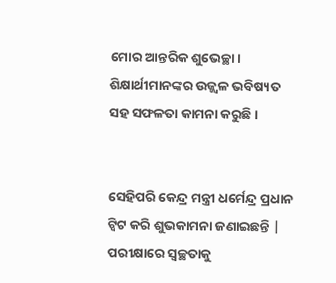ମୋର ଆନ୍ତରିକ ଶୁଭେଚ୍ଛା। ଶିକ୍ଷାର୍ଥୀମାନଙ୍କର ଉଜ୍ଜ୍ଵଳ ଭବିଷ୍ୟତ ସହ ସଫଳତା କାମନା କରୁଛି।


ସେହିପରି କେନ୍ଦ୍ର ମନ୍ତ୍ରୀ ଧର୍ମେନ୍ଦ୍ର ପ୍ରଧାନ ଟ୍ୱିଟ କରି ଶୁଭକାମନା ଜଣାଇଛନ୍ତି | ପରୀକ୍ଷାରେ ସ୍ୱଚ୍ଛତାକୁ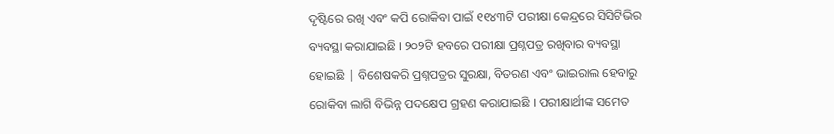ଦୃଷ୍ଟିରେ ରଖି ଏବଂ କପି ରୋକିବା ପାଇଁ ୧୧୪୩ଟି ପରୀକ୍ଷା କେନ୍ଦ୍ରରେ ସିସିଟିଭିର ବ୍ୟବସ୍ଥା କରାଯାଇଛି । ୨୦୨ଟି ହବରେ ପରୀକ୍ଷା ପ୍ରଶ୍ନପତ୍ର ରଖିବାର ବ୍ୟବସ୍ଥା ହୋଇଛି | ବିଶେଷକରି ପ୍ରଶ୍ନପତ୍ରର ସୁରକ୍ଷା, ବିତରଣ ଏବଂ ଭାଇରାଲ ହେବାରୁ ରୋକିବା ଲାଗି ବିଭିନ୍ନ ପଦକ୍ଷେପ ଗ୍ରହଣ କରାଯାଇଛି । ପରୀକ୍ଷାର୍ଥୀଙ୍କ ସମେତ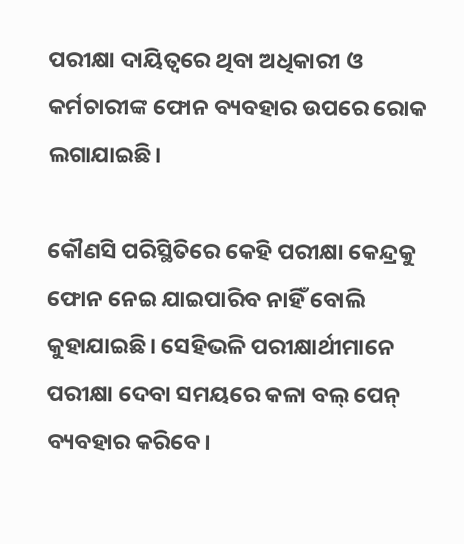ପରୀକ୍ଷା ଦାୟିତ୍ୱରେ ଥିବା ଅଧିକାରୀ ଓ କର୍ମଚାରୀଙ୍କ ଫୋନ ବ୍ୟବହାର ଉପରେ ରୋକ ଲଗାଯାଇଛି।

କୌଣସି ପରିସ୍ଥିତିରେ କେହି ପରୀକ୍ଷା କେନ୍ଦ୍ରକୁ ଫୋନ ନେଇ ଯାଇପାରିବ ନାହିଁ ବୋଲି କୁହାଯାଇଛି। ସେହିଭଳି ପରୀକ୍ଷାର୍ଥୀମାନେ ପରୀକ୍ଷା ଦେବା ସମୟରେ କଳା ବଲ୍‌ ପେନ୍‌ ବ୍ୟବହାର କରିବେ।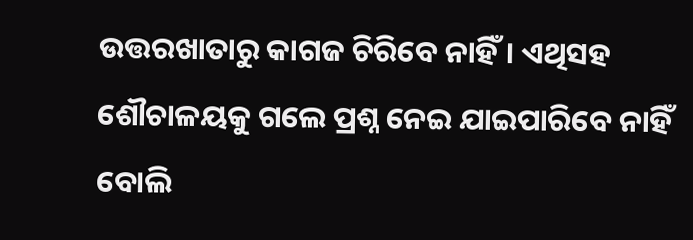ଉତ୍ତରଖାତାରୁ କାଗଜ ଚିରିବେ ନାହିଁ। ଏଥିସହ ଶୌଚାଳୟକୁ ଗଲେ ପ୍ରଶ୍ନ ନେଇ ଯାଇପାରିବେ ନାହିଁ ବୋଲି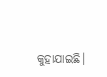କୁହାଯାଇଛି।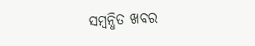ସମ୍ବନ୍ଧିତ ଖବର